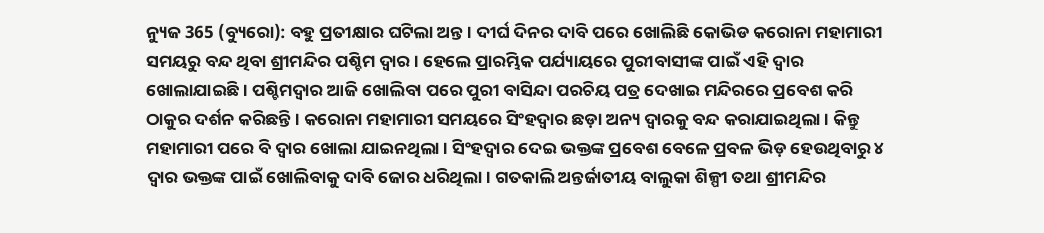ନ୍ୟୁଜ 365 (ବ୍ୟୁରୋ): ବହୁ ପ୍ରତୀକ୍ଷାର ଘଟିଲା ଅନ୍ତ। ଦୀର୍ଘ ଦିନର ଦାବି ପରେ ଖୋଲିଛି କୋଭିଡ କରୋନା ମହାମାରୀ ସମୟରୁ ବନ୍ଦ ଥିବା ଶ୍ରୀମନ୍ଦିର ପଶ୍ଚିମ ଦ୍ଵାର । ହେଲେ ପ୍ରାରମ୍ଭିକ ପର୍ଯ୍ୟାୟରେ ପୁରୀବାସୀଙ୍କ ପାଇଁ ଏହି ଦ୍ୱାର ଖୋଲାଯାଇଛି । ପଶ୍ଚିମଦ୍ୱାର ଆଜି ଖୋଲିବା ପରେ ପୁରୀ ବାସିନ୍ଦା ପରଚିୟ ପତ୍ର ଦେଖାଇ ମନ୍ଦିରରେ ପ୍ରବେଶ କରି ଠାକୁର ଦର୍ଶନ କରିଛନ୍ତି । କରୋନା ମହାମାରୀ ସମୟରେ ସିଂହଦ୍ୱାର ଛଡ଼ା ଅନ୍ୟ ଦ୍ୱାରକୁ ବନ୍ଦ କରାଯାଇଥିଲା । କିନ୍ତୁ ମହାମାରୀ ପରେ ବି ଦ୍ୱାର ଖୋଲା ଯାଇନଥିଲା । ସିଂହଦ୍ୱାର ଦେଇ ଭକ୍ତଙ୍କ ପ୍ରବେଶ ବେଳେ ପ୍ରବଳ ଭିଡ଼ ହେଉଥିବାରୁ ୪ ଦ୍ୱାର ଭକ୍ତଙ୍କ ପାଇଁ ଖୋଲିବାକୁ ଦାବି ଜୋର ଧରିଥିଲା। ଗତକାଲି ଅନ୍ତର୍ଜାତୀୟ ବାଲୁକା ଶିଳ୍ପୀ ତଥା ଶ୍ରୀମନ୍ଦିର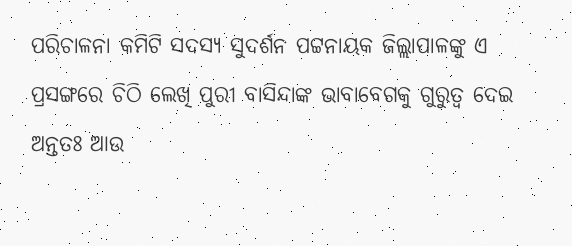ପରିଚାଳନା କମିଟି ସଦସ୍ୟ ସୁଦର୍ଶନ ପଟ୍ଟନାୟକ ଜିଲ୍ଲାପାଳଙ୍କୁ ଏ ପ୍ରସଙ୍ଗରେ ଚିଠି ଲେଖି ପୁରୀ ବାସିନ୍ଦାଙ୍କ ଭାବାବେଗକୁ ଗୁରୁତ୍ଵ ଦେଇ ଅନ୍ତତଃ ଆଉ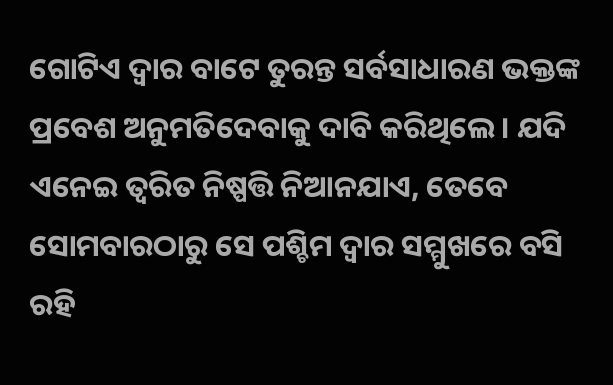ଗୋଟିଏ ଦ୍ଵାର ବାଟେ ତୁରନ୍ତ ସର୍ବସାଧାରଣ ଭକ୍ତଙ୍କ ପ୍ରବେଶ ଅନୁମତିଦେବାକୁ ଦାବି କରିଥିଲେ। ଯଦି ଏନେଇ ତ୍ଵରିତ ନିଷ୍ପତ୍ତି ନିଆନଯାଏ, ତେବେ ସୋମବାରଠାରୁ ସେ ପଶ୍ଚିମ ଦ୍ଵାର ସମ୍ମୁଖରେ ବସି ରହି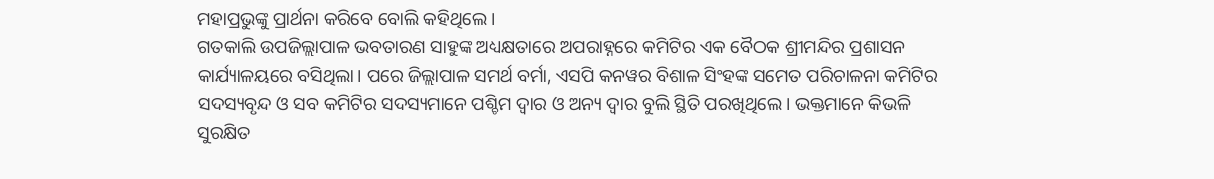ମହାପ୍ରଭୁଙ୍କୁ ପ୍ରାର୍ଥନା କରିବେ ବୋଲି କହିଥିଲେ।
ଗତକାଲି ଉପଜିଲ୍ଲାପାଳ ଭବତାରଣ ସାହୁଙ୍କ ଅଧ୍ୟକ୍ଷତାରେ ଅପରାହ୍ନରେ କମିଟିର ଏକ ବୈଠକ ଶ୍ରୀମନ୍ଦିର ପ୍ରଶାସନ କାର୍ଯ୍ୟାଳୟରେ ବସିଥିଲା। ପରେ ଜିଲ୍ଲାପାଳ ସମର୍ଥ ବର୍ମା, ଏସପି କନୱର ବିଶାଳ ସିଂହଙ୍କ ସମେତ ପରିଚାଳନା କମିଟିର ସଦସ୍ୟବୃନ୍ଦ ଓ ସବ କମିଟିର ସଦସ୍ୟମାନେ ପଶ୍ଚିମ ଦ୍ଵାର ଓ ଅନ୍ୟ ଦ୍ଵାର ବୁଲି ସ୍ଥିତି ପରଖିଥିଲେ। ଭକ୍ତମାନେ କିଭଳି ସୁରକ୍ଷିତ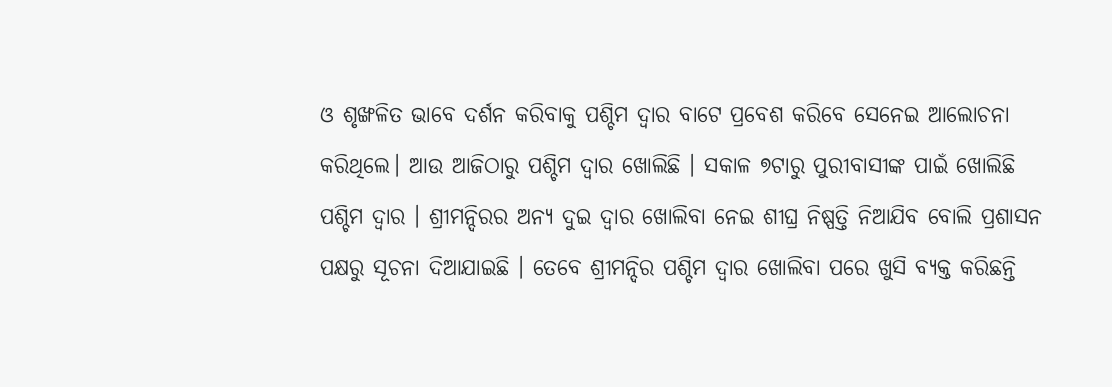ଓ ଶୃଙ୍ଖଳିତ ଭାବେ ଦର୍ଶନ କରିବାକୁ ପଶ୍ଚିମ ଦ୍ଵାର ବାଟେ ପ୍ରବେଶ କରିବେ ସେନେଇ ଆଲୋଚନା କରିଥିଲେ। ଆଉ ଆଜିଠାରୁ ପଶ୍ଚିମ ଦ୍ୱାର ଖୋଲିଛି । ସକାଳ ୭ଟାରୁ ପୁରୀବାସୀଙ୍କ ପାଇଁ ଖୋଲିଛି ପଶ୍ଚିମ ଦ୍ଵାର । ଶ୍ରୀମନ୍ଦିରର ଅନ୍ୟ ଦୁଇ ଦ୍ୱାର ଖୋଲିବା ନେଇ ଶୀଘ୍ର ନିଷ୍ପତ୍ତି ନିଆଯିବ ବୋଲି ପ୍ରଶାସନ ପକ୍ଷରୁ ସୂଚନା ଦିଆଯାଇଛି । ତେବେ ଶ୍ରୀମନ୍ଦିର ପଶ୍ଚିମ ଦ୍ଵାର ଖୋଲିବା ପରେ ଖୁସି ବ୍ୟକ୍ତ କରିଛନ୍ତି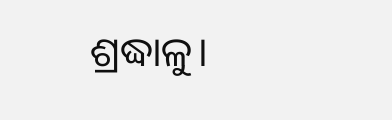ଶ୍ରଦ୍ଧାଳୁ।